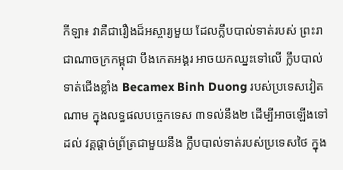កីឡា៖ វាគឺជារឿងដ៏អស្ចារ្យមួយ ដែលក្លឹបបាល់ទាត់របស់ ព្រះរាជាណាចក្រកម្ពុជា បឹងកេតអង្គរ អាចយកឈ្នះទៅលើ ក្លឹបបាល់ទាត់ជើងខ្លាំង Becamex Binh Duong របស់ប្រទេសវៀតណាម ក្នុងលទ្ធផលបច្ចេកទេស ៣ទល់នឹង២ ដើម្បីអាចឡើងទៅដល់ វគ្គផ្តាច់ព្រ័ត្រជាមួយនឹង ក្លឹបបាល់ទាត់របស់ប្រទេសថៃ ក្នុង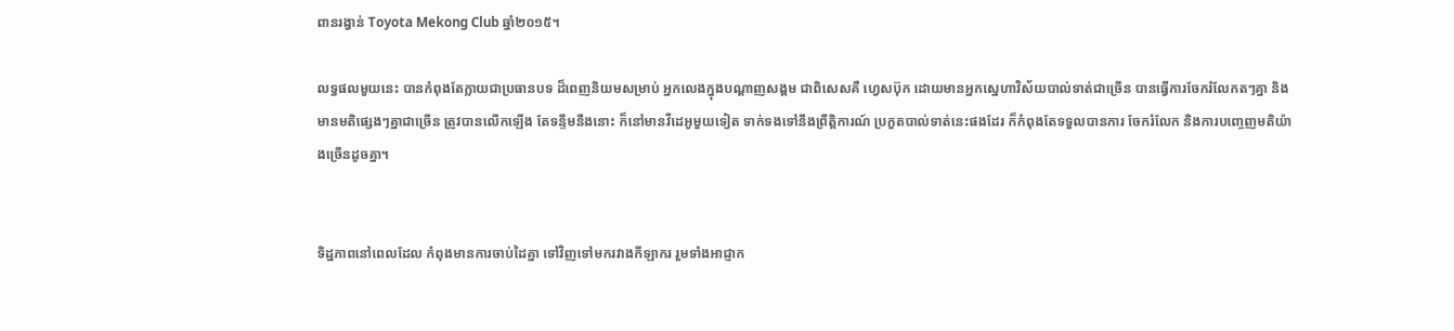ពានរង្វាន់ Toyota Mekong Club ឆ្នាំ២០១៥។

លទ្ធផលមួយនេះ បានកំពុងតែក្លាយជាប្រធានបទ ដ៏ពេញនិយមសម្រាប់ អ្នកលេងក្នុងបណ្តាញសង្គម ជាពិសេសគឺ ហ្វេសប៊ុក ដោយមានអ្នកស្នេហាវិស័យបាល់ទាត់ជាច្រើន បានធ្វើការចែករំលែកតៗគ្នា និងមានមតិផ្សេងៗគ្នាជាច្រើន ត្រូវបានលើកឡើង តែទន្ទឹមនឹងនោះ ក៏នៅមានវីដេអូមួយទៀត ទាក់ទងទៅនឹងព្រឹត្តិការណ៍ ប្រកួតបាល់ទាត់នេះផងដែរ ក៏កំពុងតែទទួលបានការ ចែករំលែក និងការបញ្ចេញមតិយ៉ាងច្រើនដូចគ្នា។


ទិដ្ឋភាពនៅពេលដែល កំពុងមានការចាប់ដៃគ្នា ទៅវិញទៅមករវាងកីឡាករ រួមទាំងអាជ្ញាក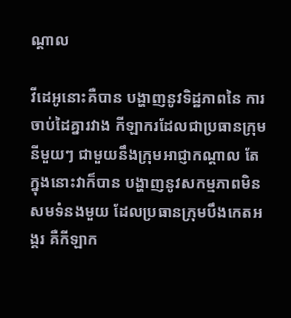ណ្តាល

វីដេអូនោះគឺបាន បង្ហាញនូវទិដ្ឋភាពនៃ ការចាប់ដៃគ្នារវាង កីឡាករដែលជាប្រធានក្រុមនីមួយៗ ជាមួយនឹងក្រុមអាជ្ញាកណ្តាល តែក្នុងនោះវាក៏បាន បង្ហាញនូវសកម្មភាពមិនសមទំនងមួយ ដែលប្រធានក្រុមបឹងកេតអង្គរ គឺកីឡាក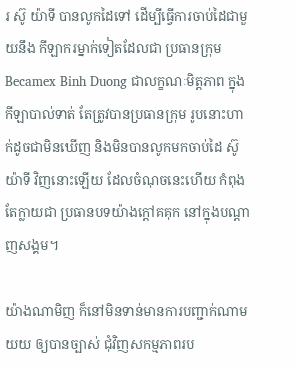រ ស៊ូ យ៉ាទី បានលូកដៃទៅ ដើម្បីធ្វើការចាប់ដៃជាមួយនឹង កីឡាករម្នាក់ទៀតដែលជា ប្រធានក្រុម Becamex Binh Duong ជាលក្ខណៈមិត្តភាព ក្នុងកីឡាបាល់ទាត់ តែត្រូវបានប្រធានក្រុម រូបនោះហាក់ដូចជាមិនឃើញ និងមិនបានលូកមកចាប់ដៃ ស៊ូ យ៉ាទី វិញនោះឡើយ ដែលចំណុចនេះហើយ កំពុងតែក្លាយជា ប្រធានបទយ៉ាងក្តៅគគុក នៅក្នុងបណ្តាញសង្គម។

យ៉ាងណាមិញ ក៏នៅមិនទាន់មានការបញ្ជាក់ណាមយយ ឲ្យបានច្បាស់ ជុំវិញសកម្មភាពរប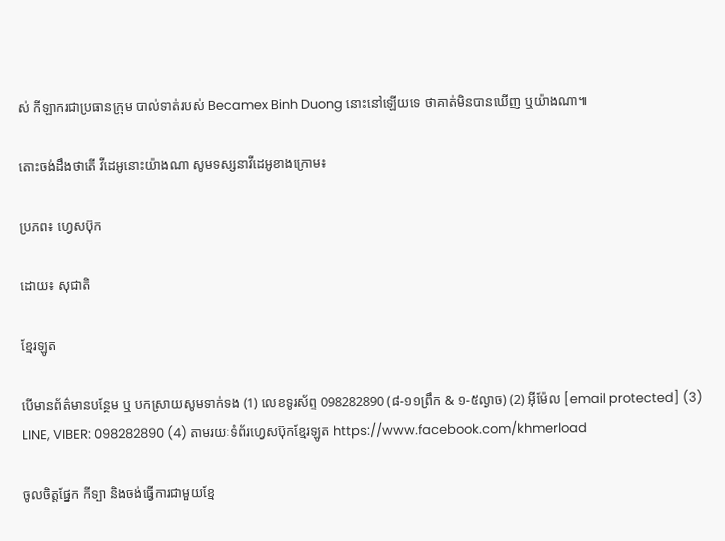ស់ កីឡាករជាប្រធានក្រុម បាល់ទាត់របស់ Becamex Binh Duong នោះនៅឡើយទេ ថាគាត់មិនបានឃើញ ឬយ៉ាងណា៕

តោះចង់ដឹងថាតើ វីដេអូនោះយ៉ាងណា សូមទស្សនាវីដេអូខាងក្រោម៖

ប្រភព៖ ហ្វេសប៊ុក

ដោយ៖ សុជាតិ

ខ្មែរឡូត

បើមានព័ត៌មានបន្ថែម ឬ បកស្រាយសូមទាក់ទង (1) លេខទូរស័ព្ទ 098282890 (៨-១១ព្រឹក & ១-៥ល្ងាច) (2) អ៊ីម៉ែល [email protected] (3) LINE, VIBER: 098282890 (4) តាមរយៈទំព័រហ្វេសប៊ុកខ្មែរឡូត https://www.facebook.com/khmerload

ចូលចិត្តផ្នែក កីទ្បា និងចង់ធ្វើការជាមួយខ្មែ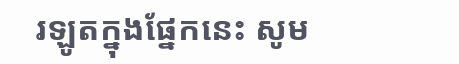រឡូតក្នុងផ្នែកនេះ សូម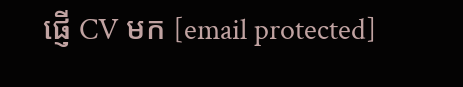ផ្ញើ CV មក [email protected]